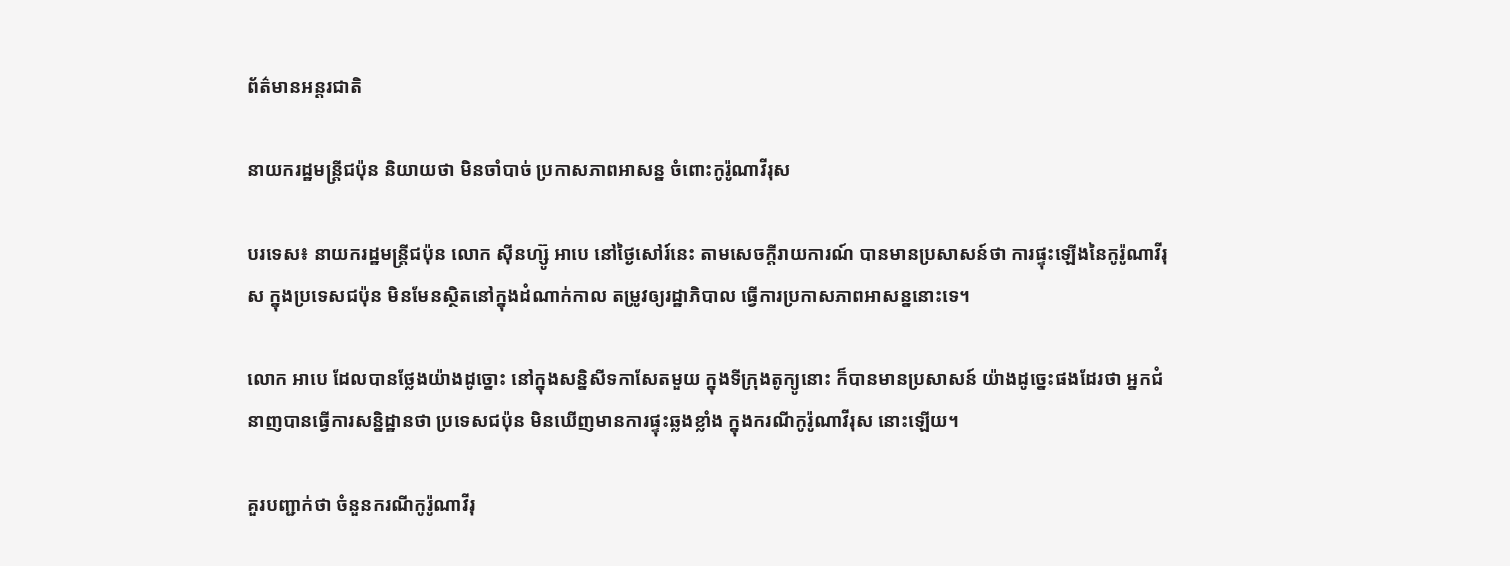ព័ត៌មានអន្តរជាតិ

នាយករដ្ឋមន្ត្រីជប៉ុន និយាយថា មិនចាំបាច់ ប្រកាសភាពអាសន្ន ចំពោះកូរ៉ូណាវីរុស

បរទេស៖ នាយករដ្ឋមន្ត្រីជប៉ុន លោក ស៊ីនហ្ស៊ូ អាបេ នៅថ្ងៃសៅរ៍នេះ តាមសេចក្តីរាយការណ៍ បានមានប្រសាសន៍ថា ការផ្ទុះឡើងនៃកូរ៉ូណាវីរុស ក្នុងប្រទេសជប៉ុន មិនមែនស្ថិតនៅក្នុងដំណាក់កាល តម្រូវឲ្យរដ្ឋាភិបាល ធ្វើការប្រកាសភាពអាសន្ននោះទេ។

លោក អាបេ ដែលបានថ្លែងយ៉ាងដូច្នោះ នៅក្នុងសន្និសីទកាសែតមួយ ក្នុងទីក្រុងតូក្យូនោះ ក៏បានមានប្រសាសន៍ យ៉ាងដូច្នេះផងដែរថា អ្នកជំនាញបានធ្វើការសន្និដ្ឋានថា ប្រទេសជប៉ុន មិនឃើញមានការផ្ទុះឆ្លងខ្លាំង ក្នុងករណីកូរ៉ូណាវីរុស នោះឡើយ។

គួរបញ្ជាក់ថា ចំនួនករណីកូរ៉ូណាវីរុ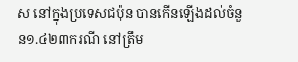ស នៅក្នុងប្រទេសជប៉ុន បានកើនឡើងដល់ចំនួន១.៤២៣ករណី នៅត្រឹម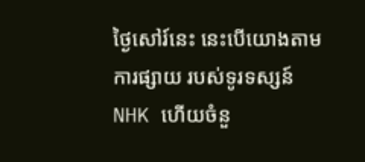ថ្ងៃសៅរ៍នេះ នេះបើយោងតាមការផ្សាយ របស់ទូរទស្សន៍ NHK ហើយចំនួ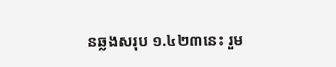នឆ្លងសរុប ១.៤២៣នេះ រួម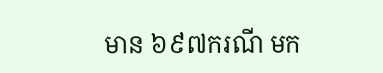មាន ៦៩៧ករណី មក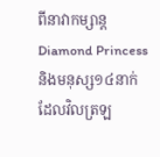ពីនាវាកម្សាន្ត Diamond Princess និងមនុស្ស១៤នាក់ ដែលវិលត្រឡ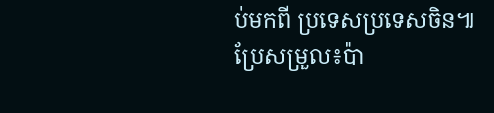ប់មកពី ប្រទេសប្រទេសចិន៕
ប្រែសម្រួល៖ប៉ា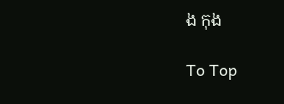ង កុង

To Top